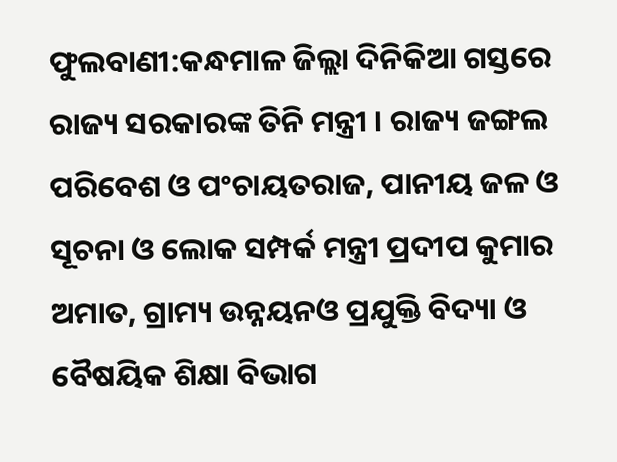ଫୁଲବାଣୀ:କନ୍ଧମାଳ ଜିଲ୍ଲା ଦିନିକିଆ ଗସ୍ତରେ ରାଜ୍ୟ ସରକାରଙ୍କ ତିନି ମନ୍ତ୍ରୀ । ରାଜ୍ୟ ଜଙ୍ଗଲ ପରିବେଶ ଓ ପଂଚାୟତରାଜ, ପାନୀୟ ଜଳ ଓ ସୂଚନା ଓ ଲୋକ ସମ୍ପର୍କ ମନ୍ତ୍ରୀ ପ୍ରଦୀପ କୁମାର ଅମାତ, ଗ୍ରାମ୍ୟ ଉନ୍ନୟନଓ ପ୍ରଯୁକ୍ତି ବିଦ୍ୟା ଓ ବୈଷୟିକ ଶିକ୍ଷା ବିଭାଗ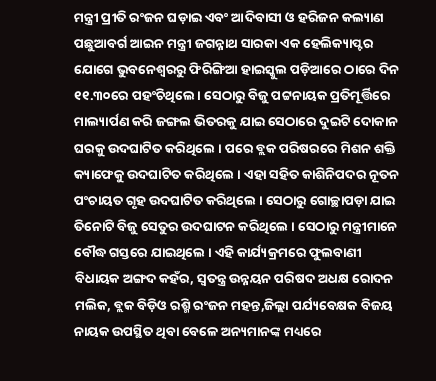ମନ୍ତ୍ରୀ ପ୍ରୀତି ରଂଜନ ଘଡ଼ାଇ ଏବଂ ଆଦିବାସୀ ଓ ହରିଜନ କଲ୍ୟାଣ ପଛୁଆବର୍ଗ ଆଇନ ମନ୍ତ୍ରୀ ଜଗନ୍ନାଥ ସାରକା ଏକ ହେଲିକ୍ୟାପ୍ଟର ଯୋଗେ ଭୁବନେଶ୍ୱରରୁ ଫିରିଙ୍ଗିଆ ହାଇସ୍କୁଲ ପଡ଼ିଆରେ ଠାରେ ଦିନ ୧୧.୩୦ରେ ପହଂଚିଥିଲେ । ସେଠାରୁ ବିଜୁ ପଟ୍ଟନାୟକ ପ୍ରତିମୂର୍ତ୍ତିରେ ମାଲ୍ୟାର୍ପଣ କରି ଜଙ୍ଗଲ ଭିତରକୁ ଯାଇ ସେଠାରେ ଦୁଇଟି ଦୋକାନ ଘରକୁ ଉଦଘାଟିତ କରିଥିଲେ । ପରେ ବ୍ଲକ ପରିଷରରେ ମିଶନ ଶକ୍ତି କ୍ୟାଫେକୁ ଉଦଘାଟିତ କରିଥିଲେ । ଏହା ସହିତ କାଶିନିପଦର ନୂତନ ପଂଚାୟତ ଗୃହ ଉଦଘାଟିତ କରିଥିଲେ । ସେଠାରୁ ଗୋଚ୍ଛାପଡ଼ା ଯାଇ ତିନୋଟି ବିଜୁ ସେତୁର ଉଦଘାଟନ କରିଥିଲେ । ସେଠାରୁ ମନ୍ତ୍ରୀମାନେ ବୌଦ୍ଧ ଗସ୍ତରେ ଯାଇଥିଲେ । ଏହି କାର୍ଯ୍ୟକ୍ରମରେ ଫୁଲବାଣୀ ବିଧାୟକ ଅଙ୍ଗଦ କହଁର, ସ୍ୱତନ୍ତ୍ର ଉନ୍ନୟନ ପରିଷଦ ଅଧକ୍ଷ ରୋଦନ ମଲିକ, ବ୍ଲକ ବିଡ଼ିଓ ରଶ୍ମି ରଂଜନ ମହନ୍ତ,ଜିଲ୍ଲା ପର୍ଯ୍ୟବେକ୍ଷକ ବିଜୟ ନାୟକ ଉପସ୍ଥିତ ଥିବା ବେଳେ ଅନ୍ୟମାନଙ୍କ ମଧ୍ୟରେ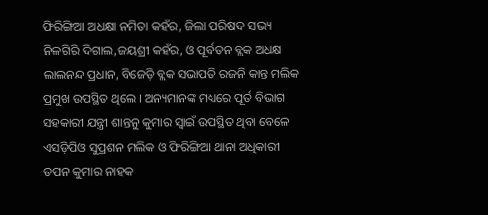ଫିରିଙ୍ଗିଆ ଅଧକ୍ଷା ନମିତା କହଁର, ଜିଲା ପରିଷଦ ସଭ୍ୟ ନିଳଗିରି ଦିଗାଲ,ଜୟଶ୍ରୀ କହଁର, ଓ ପୂର୍ବତନ ବ୍ଲକ ଅଧକ୍ଷ ଲାଲନନ୍ଦ ପ୍ରଧାନ, ବିଜେଡ଼ି ବ୍ଲକ ସଭାପତି ରଜନି କାନ୍ତ ମଲିକ ପ୍ରମୁଖ ଉପସ୍ଥିତ ଥିଲେ । ଅନ୍ୟମାନଙ୍କ ମଧ୍ୟରେ ପୂର୍ତ ବିଭାଗ ସହକାରୀ ଯନ୍ତ୍ରୀ ଶାନ୍ତନୁ କୁମାର ସ୍ୱାଇଁ ଉପସ୍ଥିତ ଥିବା ବେଳେ ଏସଡ଼ିପିଓ ସୁପ୍ରଶନ ମଲିକ ଓ ଫିରିଙ୍ଗିଆ ଥାନା ଅଧିକାରୀ ତପନ କୁମାର ନାହକ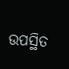ଉପସ୍ଥିତ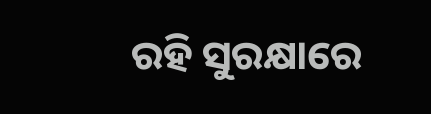ରହି ସୁରକ୍ଷାରେ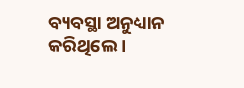ବ୍ୟବସ୍ଥା ଅନୁଧ୍ୟାନ କରିଥିଲେ ।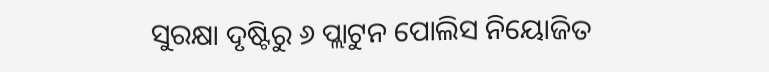ସୁରକ୍ଷା ଦୃଷ୍ଟିରୁ ୬ ପ୍ଲାଟୁନ ପୋଲିସ ନିୟୋଜିତ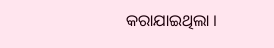କରାଯାଇଥିଲା ।